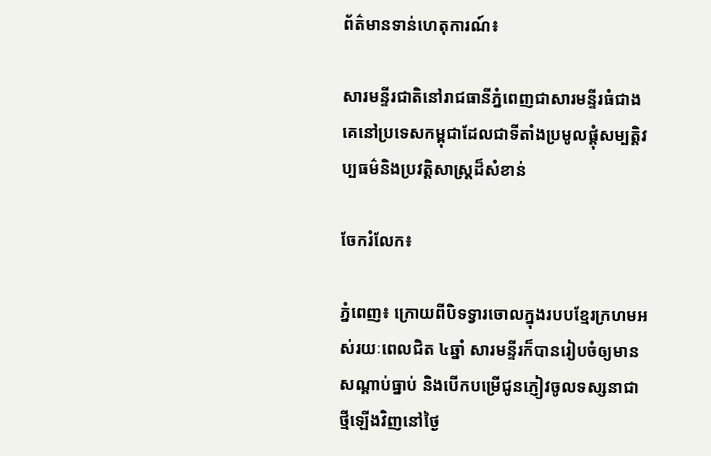ព័ត៌មានទាន់ហេតុការណ៍៖

សារមន្ទីរជាតិនៅរាជធានីភ្នំពេញជាសារមន្ទីរធំជាងគេនៅប្រទេសកម្ពុជាដែលជាទីតាំងប្រមូលផ្តុំសម្បត្តិវប្បធម៌និងប្រវត្តិសាស្ត្រដ៏សំខាន់

ចែករំលែក៖

ភ្នំពេញ៖ ក្រោយពីបិទទ្វារចោលក្នុងរបបខែ្មរក្រហមអស់រយៈពេលជិត ៤ឆ្នាំ សារមនី្ទរក៏បានរៀបចំឲ្យមានសណ្តាប់ធ្នាប់ និងបើកបម្រើជូនភ្ញៀវចូលទស្សនាជាថី្មឡើងវិញនៅថៃ្ង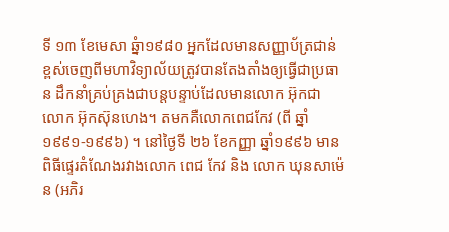ទី ១៣ ខែមេសា ឆ្នំា១៩៨០ អ្នកដែលមានសញ្ញាប័ត្រជាន់ខ្ពស់ចេញពីមហាវិទ្យាល័យត្រូវបានតែងតាំងឲ្យធ្វើជាប្រធា ន ដឹកនាំគ្រប់គ្រងជាបន្តបន្ទាប់ដែលមានលោក អ៊ុកជា លោក អ៊ុកស៊ុនហេង។ តមកគឺលោកពេជកែវ (ពី ឆ្នាំ ១៩៩១-១៩៩៦) ។ នៅថៃ្ងទី ២៦ ខែកញ្ញា ឆ្នាំ១៩៩៦ មានពិធីផេ្ទរតំណែងរវាងលោក ពេជ កែវ និង លោក ឃុនសាម៉េន (អភិរ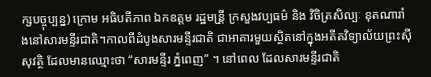ក្សបច្ចុប្បន្ន) ក្រោម អធិបតីភាព ឯកឧត្តម រដ្ឋមន្រី្ត ក្រសួងវប្បធម៌‌ និង វិចិត្រសិល្បៈ នុតណារាំងនៅសារមនី្ទរជាតិ។កាលពីដំបូងសារមនី្ទរជាតិ ជាអាគារមួយសិ្ថតនៅក្នុងអតីតវិទ្យាល័យព្រះស៊ីសុវតិ្ថ ដែលមានឈ្មោះថា “សារមនី្ទរ ភំ្នពេញ” ។ នៅពេល ដែលសារមនី្ទរជាតិ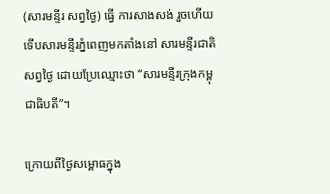(សារមនី្ទរ សព្វថៃ្ង) ធ្វើ ការសាងសង់ រួចហើយ ទើបសារមនី្ទរភំ្នពេញមកតាំងនៅ សារមនី្ទរជាតិសព្វថៃ្ង ដោយប្រែឈ្មោះថា “សារមនី្ទរក្រុងកម្ពុជាធិបតី”។

ក្រោយពីថៃ្ងសម្ពោធក្នុង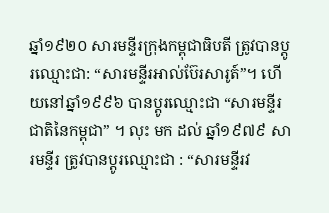ឆ្នាំ១៩២០ សារមនី្ទរក្រុងកម្ពុជាធិបតី ត្រូវបានប្តូរឈ្មោះជា: “សារមនី្ទរអាល់ប៊ែរសារូត៍”។ ហើយនៅឆ្នាំ១៩៩៦ បានប្តូរឈ្មោះជា “សារមនី្ទរ ជាតិនៃកម្ពុជា” ។ លុះ មក ដល់ ឆ្នាំ១៩៧៩ សារមនី្ទរ ត្រូវបានប្តូរឈ្មោះជា : “សារមនី្ទរវ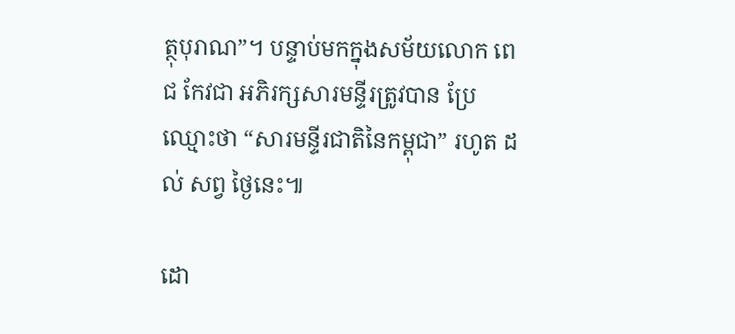ត្ថុបុរាណ”។ បន្ទាប់មកក្នុងសម័យលោក ពេជ កែវជា អភិរក្សសារមនី្ទរត្រូវបាន ប្រែឈ្មោះថា “សារមនី្ទរជាតិនៃកម្ពុជា” រហូត ដល់ សព្វ ថៃ្ងនេះ៕

ដោ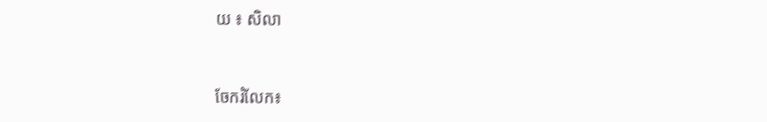យ ៖ សិលា


ចែករំលែក៖